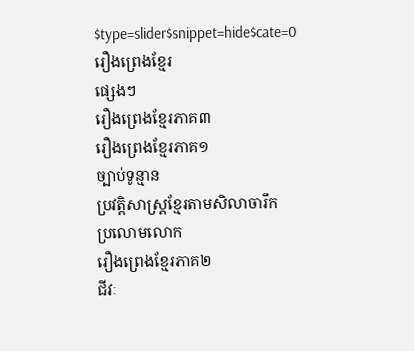$type=slider$snippet=hide$cate=0
រឿងព្រេងខ្មែរ
ផ្សេងៗ
រឿងព្រេងខ្មែរភាគ៣
រឿងព្រេងខ្មែរភាគ១
ច្បាប់ទូន្មាន
ប្រវត្ដិសាស្ត្រខ្មែរតាមសិលាចារឹក
ប្រលោមលោក
រឿងព្រេងខ្មែរភាគ២
ជីវៈ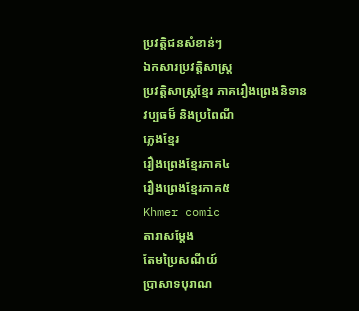ប្រវត្តិជនសំខាន់ៗ
ឯកសារប្រវត្តិសាស្ត្រ
ប្រវត្ដិសាស្ដ្រខ្មែរ ភាគរឿងព្រេងនិទាន
វប្បធម៏ និងប្រពៃណី
ភ្លេងខ្មែរ
រឿងព្រេងខ្មែរភាគ៤
រឿងព្រេងខ្មែរភាគ៥
Khmer comic
តារាសម្តែង
តែមប្រៃសណីយ៍
ប្រាសាទបុរាណ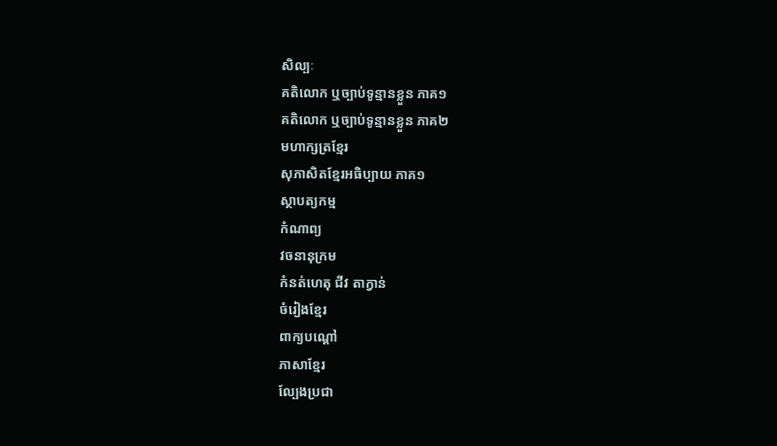សិល្បៈ
គតិលោក ឬច្បាប់ទូន្មានខ្លួន ភាគ១
គតិលោក ឬច្បាប់ទូន្មានខ្លួន ភាគ២
មហាក្សត្រខ្មែរ
សុភាសិតខ្មែរអធិប្បាយ ភាគ១
ស្ថាបត្យកម្ម
កំណាព្យ
វចនានុក្រម
កំនត់ហេតុ ជីវ តាក្វាន់
ចំរៀងខ្មែរ
ពាក្យបណ្តៅ
ភាសាខ្មែរ
ល្បែងប្រជា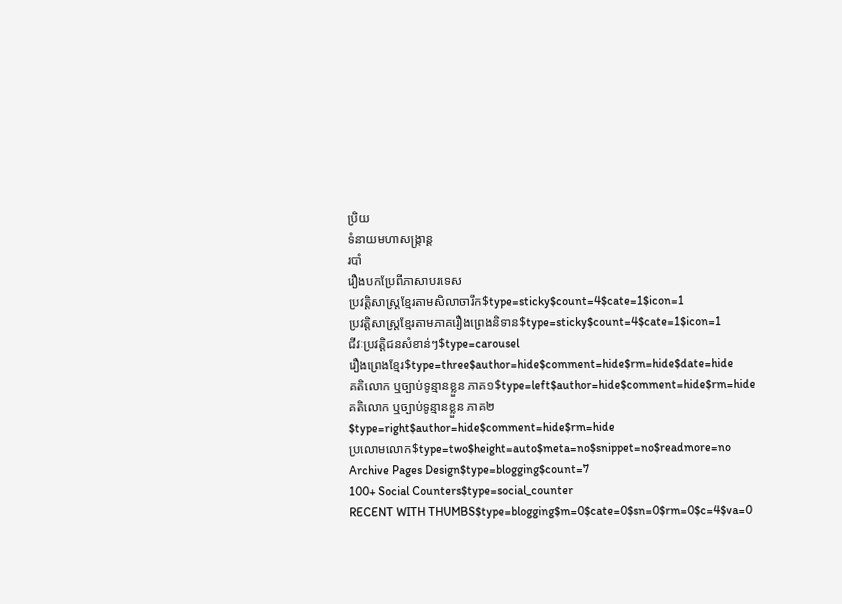ប្រិយ
ទំនាយមហាសង្ក្រាន្ដ
របាំ
រឿងបកប្រែពីភាសាបរទេស
ប្រវត្ដិសាស្ត្រខ្មែរតាមសិលាចារឹក$type=sticky$count=4$cate=1$icon=1
ប្រវត្ដិសាស្ត្រខ្មែរតាមភាគរឿងព្រេងនិទាន$type=sticky$count=4$cate=1$icon=1
ជីវៈប្រវត្តិជនសំខាន់ៗ$type=carousel
រឿងព្រេងខ្មែរ$type=three$author=hide$comment=hide$rm=hide$date=hide
គតិលោក ឬច្បាប់ទូន្មានខ្លួន ភាគ១$type=left$author=hide$comment=hide$rm=hide
គតិលោក ឬច្បាប់ទូន្មានខ្លួន ភាគ២$type=right$author=hide$comment=hide$rm=hide
ប្រលោមលោក$type=two$height=auto$meta=no$snippet=no$readmore=no
Archive Pages Design$type=blogging$count=7
100+ Social Counters$type=social_counter
RECENT WITH THUMBS$type=blogging$m=0$cate=0$sn=0$rm=0$c=4$va=0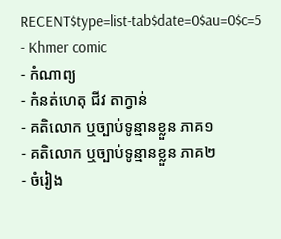RECENT$type=list-tab$date=0$au=0$c=5
- Khmer comic
- កំណាព្យ
- កំនត់ហេតុ ជីវ តាក្វាន់
- គតិលោក ឬច្បាប់ទូន្មានខ្លួន ភាគ១
- គតិលោក ឬច្បាប់ទូន្មានខ្លួន ភាគ២
- ចំរៀង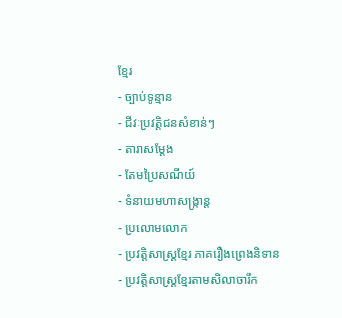ខ្មែរ
- ច្បាប់ទូន្មាន
- ជីវៈប្រវត្តិជនសំខាន់ៗ
- តារាសម្តែង
- តែមប្រៃសណីយ៍
- ទំនាយមហាសង្ក្រាន្ដ
- ប្រលោមលោក
- ប្រវត្ដិសាស្ដ្រខ្មែរ ភាគរឿងព្រេងនិទាន
- ប្រវត្ដិសាស្ត្រខ្មែរតាមសិលាចារឹក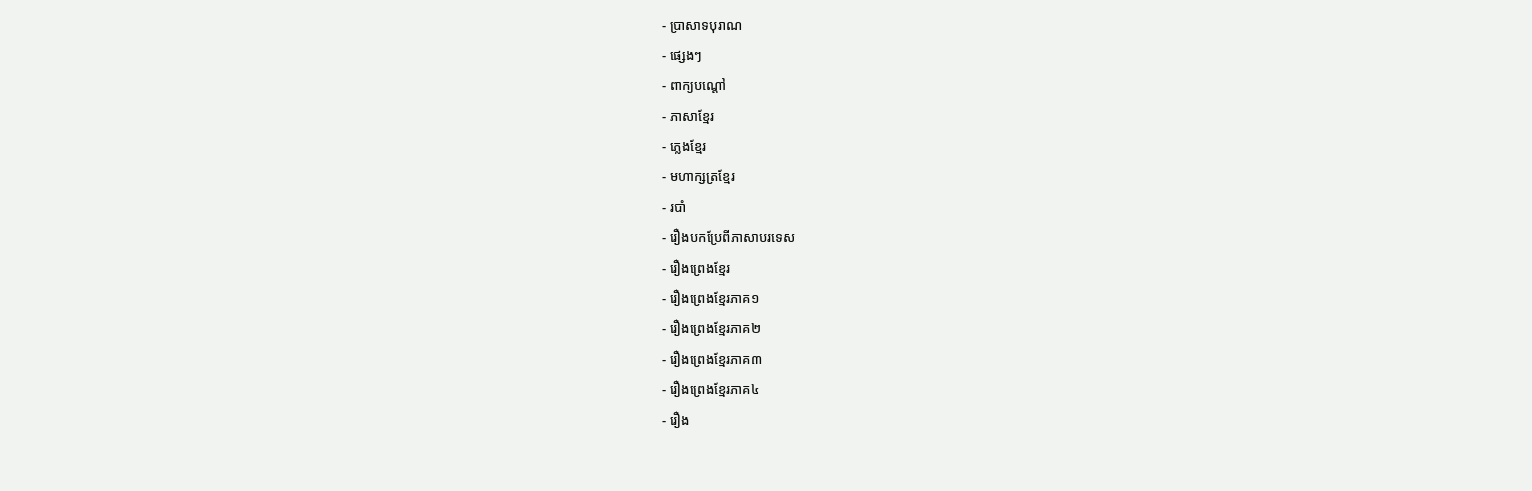- ប្រាសាទបុរាណ
- ផ្សេងៗ
- ពាក្យបណ្តៅ
- ភាសាខ្មែរ
- ភ្លេងខ្មែរ
- មហាក្សត្រខ្មែរ
- របាំ
- រឿងបកប្រែពីភាសាបរទេស
- រឿងព្រេងខ្មែរ
- រឿងព្រេងខ្មែរភាគ១
- រឿងព្រេងខ្មែរភាគ២
- រឿងព្រេងខ្មែរភាគ៣
- រឿងព្រេងខ្មែរភាគ៤
- រឿង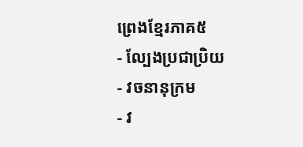ព្រេងខ្មែរភាគ៥
- ល្បែងប្រជាប្រិយ
- វចនានុក្រម
- វ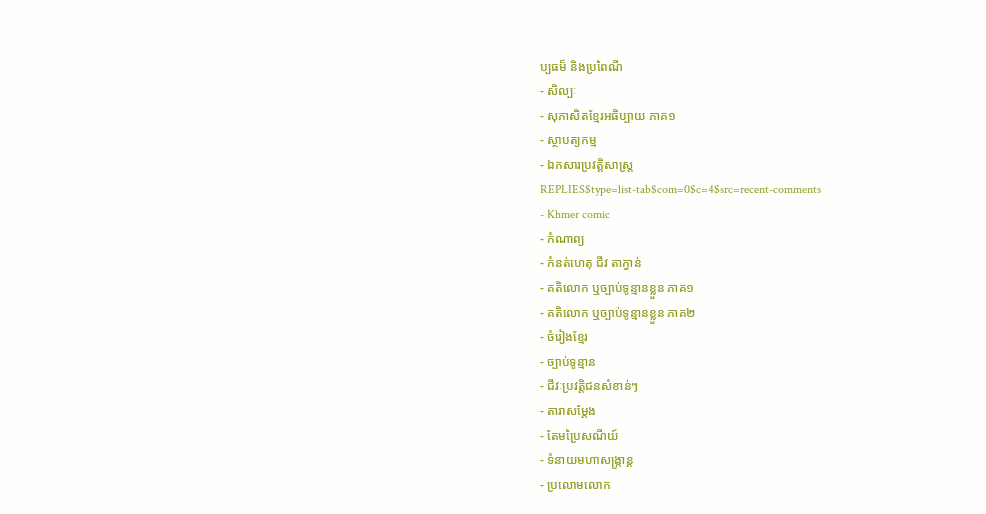ប្បធម៏ និងប្រពៃណី
- សិល្បៈ
- សុភាសិតខ្មែរអធិប្បាយ ភាគ១
- ស្ថាបត្យកម្ម
- ឯកសារប្រវត្តិសាស្ត្រ
REPLIES$type=list-tab$com=0$c=4$src=recent-comments
- Khmer comic
- កំណាព្យ
- កំនត់ហេតុ ជីវ តាក្វាន់
- គតិលោក ឬច្បាប់ទូន្មានខ្លួន ភាគ១
- គតិលោក ឬច្បាប់ទូន្មានខ្លួន ភាគ២
- ចំរៀងខ្មែរ
- ច្បាប់ទូន្មាន
- ជីវៈប្រវត្តិជនសំខាន់ៗ
- តារាសម្តែង
- តែមប្រៃសណីយ៍
- ទំនាយមហាសង្ក្រាន្ដ
- ប្រលោមលោក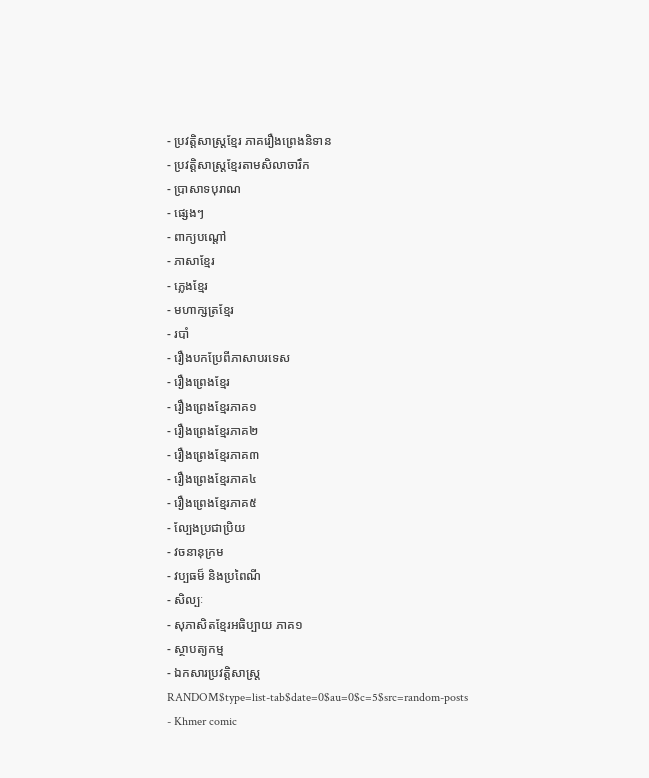- ប្រវត្ដិសាស្ដ្រខ្មែរ ភាគរឿងព្រេងនិទាន
- ប្រវត្ដិសាស្ត្រខ្មែរតាមសិលាចារឹក
- ប្រាសាទបុរាណ
- ផ្សេងៗ
- ពាក្យបណ្តៅ
- ភាសាខ្មែរ
- ភ្លេងខ្មែរ
- មហាក្សត្រខ្មែរ
- របាំ
- រឿងបកប្រែពីភាសាបរទេស
- រឿងព្រេងខ្មែរ
- រឿងព្រេងខ្មែរភាគ១
- រឿងព្រេងខ្មែរភាគ២
- រឿងព្រេងខ្មែរភាគ៣
- រឿងព្រេងខ្មែរភាគ៤
- រឿងព្រេងខ្មែរភាគ៥
- ល្បែងប្រជាប្រិយ
- វចនានុក្រម
- វប្បធម៏ និងប្រពៃណី
- សិល្បៈ
- សុភាសិតខ្មែរអធិប្បាយ ភាគ១
- ស្ថាបត្យកម្ម
- ឯកសារប្រវត្តិសាស្ត្រ
RANDOM$type=list-tab$date=0$au=0$c=5$src=random-posts
- Khmer comic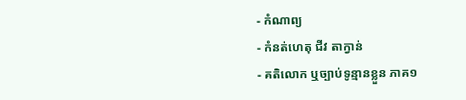- កំណាព្យ
- កំនត់ហេតុ ជីវ តាក្វាន់
- គតិលោក ឬច្បាប់ទូន្មានខ្លួន ភាគ១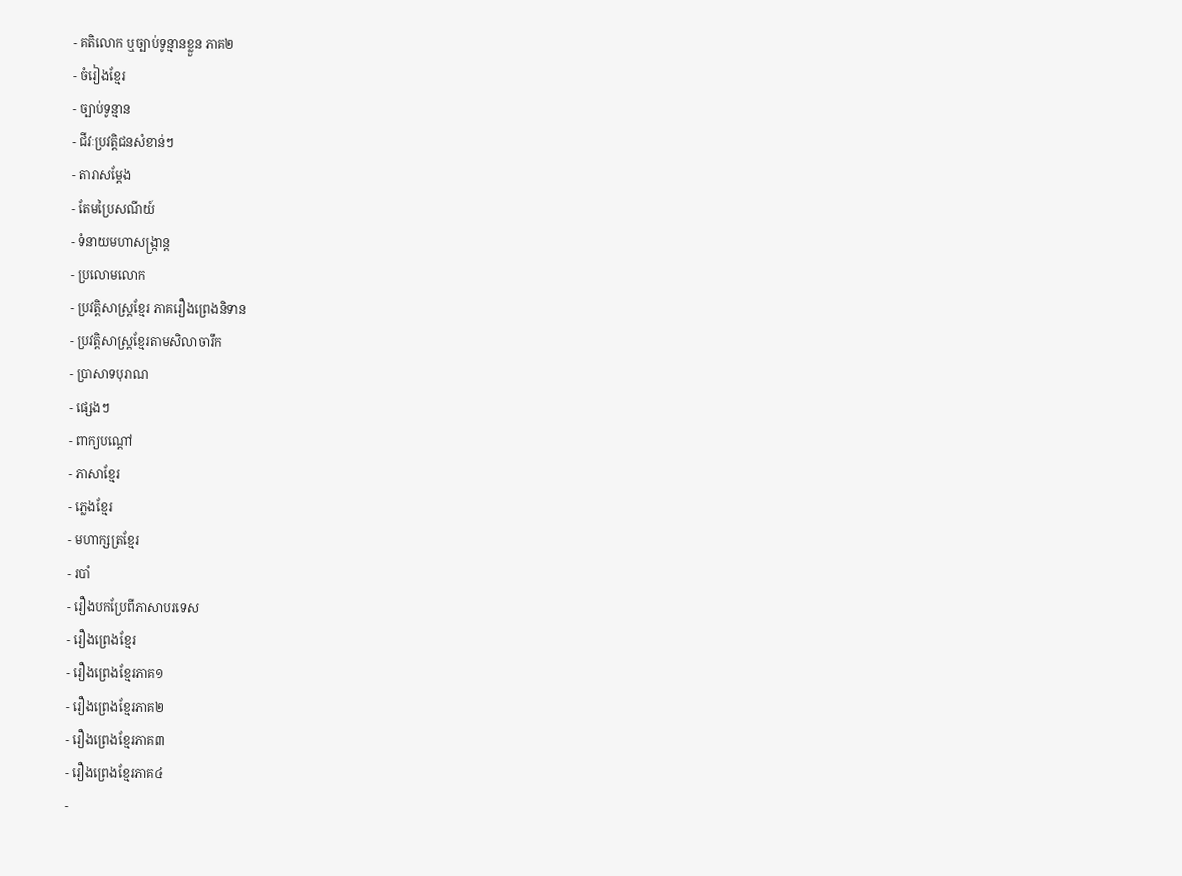- គតិលោក ឬច្បាប់ទូន្មានខ្លួន ភាគ២
- ចំរៀងខ្មែរ
- ច្បាប់ទូន្មាន
- ជីវៈប្រវត្តិជនសំខាន់ៗ
- តារាសម្តែង
- តែមប្រៃសណីយ៍
- ទំនាយមហាសង្ក្រាន្ដ
- ប្រលោមលោក
- ប្រវត្ដិសាស្ដ្រខ្មែរ ភាគរឿងព្រេងនិទាន
- ប្រវត្ដិសាស្ត្រខ្មែរតាមសិលាចារឹក
- ប្រាសាទបុរាណ
- ផ្សេងៗ
- ពាក្យបណ្តៅ
- ភាសាខ្មែរ
- ភ្លេងខ្មែរ
- មហាក្សត្រខ្មែរ
- របាំ
- រឿងបកប្រែពីភាសាបរទេស
- រឿងព្រេងខ្មែរ
- រឿងព្រេងខ្មែរភាគ១
- រឿងព្រេងខ្មែរភាគ២
- រឿងព្រេងខ្មែរភាគ៣
- រឿងព្រេងខ្មែរភាគ៤
-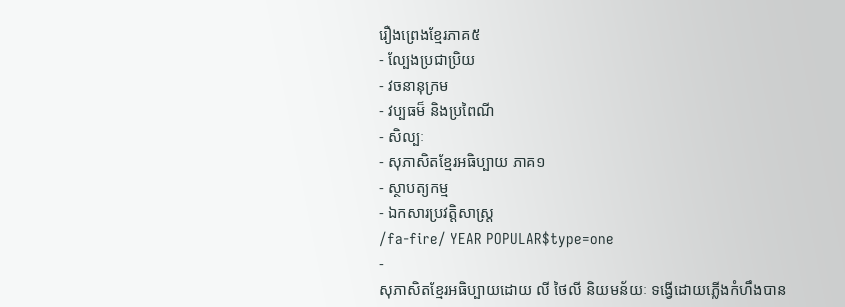រឿងព្រេងខ្មែរភាគ៥
- ល្បែងប្រជាប្រិយ
- វចនានុក្រម
- វប្បធម៏ និងប្រពៃណី
- សិល្បៈ
- សុភាសិតខ្មែរអធិប្បាយ ភាគ១
- ស្ថាបត្យកម្ម
- ឯកសារប្រវត្តិសាស្ត្រ
/fa-fire/ YEAR POPULAR$type=one
-
សុភាសិតខ្មែរអធិប្បាយដោយ លី ថៃលី និយមន័យៈ ទង្វើដោយភ្លើងកំហឹងបាន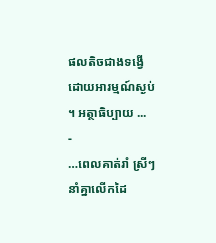ផលតិចជាងទង្វើដោយអារម្មណ៍ស្ងប់ ។ អត្ថាធិប្បាយ ...
-
…ពេលគាត់រាំ ស្រីៗនាំគ្នាលើកដៃ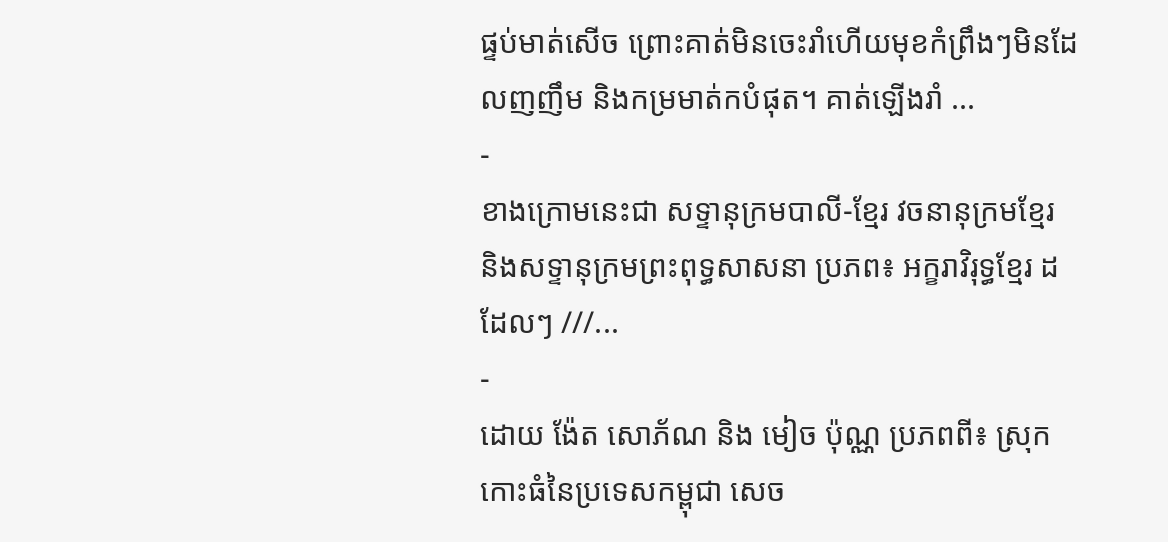ផ្ទប់មាត់សើច ព្រោះគាត់មិនចេះរាំហើយមុខកំព្រឹងៗមិនដែលញញឹម និងកម្រមាត់កបំផុត។ គាត់ឡើងរាំ ...
-
ខាងក្រោមនេះជា សទ្ទានុក្រមបាលី-ខ្មែរ វចនានុក្រមខ្មែរ និងសទ្ទានុក្រមព្រះពុទ្ធសាសនា ប្រភព៖ អក្ខរាវិរុទ្ធខ្មែរ ដដែលៗ ///...
-
ដោយ ង៉ែត សោភ័ណ និង មៀច ប៉ុណ្ណ ប្រភពពី៖ ស្រុកកោះធំនៃប្រទេសកម្ពុជា សេច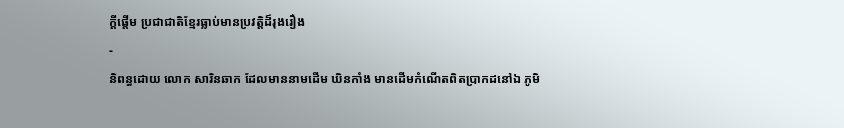ក្ដីផ្ដើម ប្រជាជាតិខ្មែរធ្លាប់មានប្រវត្តិដ៏រុងរឿង
-
និពន្ធដោយ លោក សារិនឆាក ដែលមាននាមដើម ឃិនកាំង មានដើមកំណើតពិតប្រាកដនៅឯ ភូមិ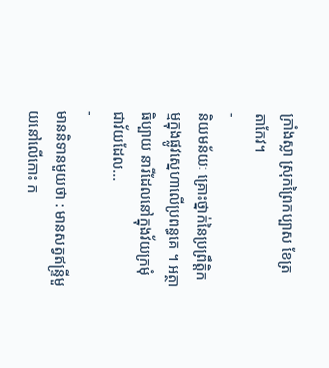ក្រាំងស្លា ស្រុកព្រៃកប្បាស ខែត្រ តាកែវ។
-
និយមន័យៈ គ្រោះថ្នាក់នៃប្រព្រឹត្តិកម្មក្នុងផ្លូវស្នេហាលើប្រពន្ធគេ ។ អត្ថាធិប្បាយ នារីដែលនៅក្នុងវ័យក្រមុំជាវ័យដែល...
-
មាននិទានមួយថា : មានសត្វឥន្ទ្រីមួយនៅលើកោះ ក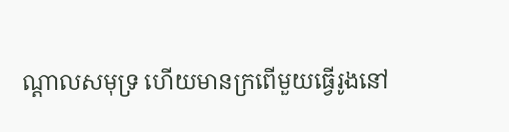ណ្ដាលសមុទ្រ ហើយមានក្រពើមួយធ្វើរូងនៅ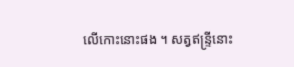លើកោះនោះផង ។ សត្វឥន្ទ្រីនោះ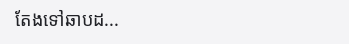តែងទៅឆាបដ...